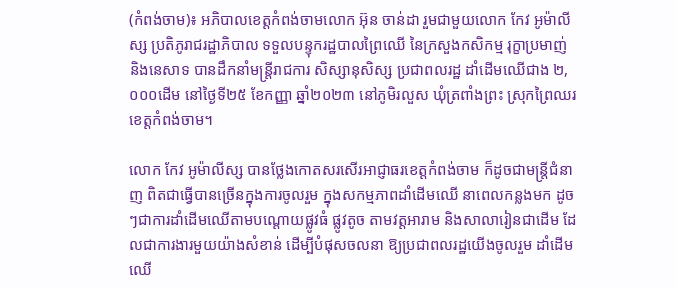(កំពង់ចាម)៖ អភិបាលខេត្តកំពង់ចាមលោក អ៊ុន ចាន់ដា រួមជាមួយលោក កែវ អូម៉ាលីស្ស ប្រតិភូរាជរដ្ឋាភិបាល ទទួលបន្ទុករដ្ឋបាលព្រៃឈើ នៃក្រសួងកសិកម្ម រុក្ខាប្រមាញ់ និងនេសាទ បានដឹកនាំមន្ត្រីរាជការ សិស្សានុសិស្ស ប្រជាពលរដ្ឋ ដាំដើមឈើជាង ២,០០០ដើម នៅថ្ងៃទី២៥ ខែកញ្ញា ឆ្នាំ២០២៣ នៅភូមិរលួស ឃុំត្រពាំងព្រះ ស្រុកព្រៃឈរ ខេត្តកំពង់ចាម។

លោក កែវ អូម៉ាលីស្ស បានថ្លែងកោតសរសើរអាជ្ញាធរខេត្តកំពង់ចាម ក៏ដូចជាមន្ត្រីជំនាញ ពិតជាធ្វើបានច្រើនក្នុងការចូលរួម ក្នុងសកម្មភាពដាំដើមឈើ នាពេលកន្លងមក ដូចៗជាការដាំដើមឈើតាមបណ្ដោយផ្លូវធំ ផ្លូវតូច តាមវត្តអារាម និងសាលារៀនជាដើម ដែលជាការងារមួយយ៉ាងសំខាន់ ដើម្បីបំផុសចលនា ឱ្យប្រជាពលរដ្ឋយើងចូលរួម ដាំដើមឈើ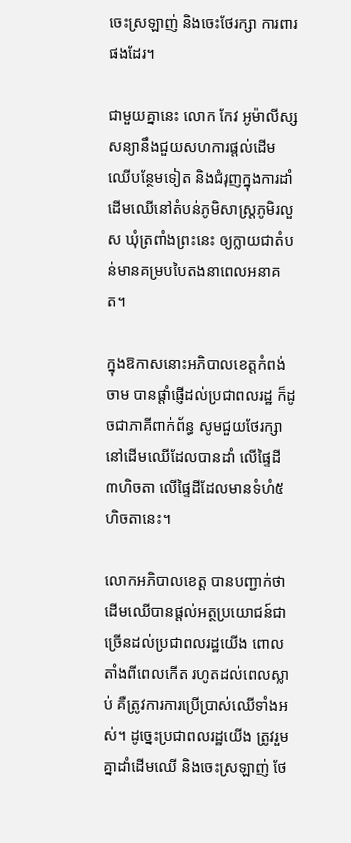ចេះស្រឡាញ់ និងចេះថែរក្សា ការពារផងដែរ។

ជាមួយគ្នានេះ លោក កែវ អូម៉ាលីស្ស សន្យានឹងជួយសហការផ្តល់ដើមឈើបន្ថែមទៀត និងជំរុញក្នុងការដាំដើមឈើនៅតំបន់ភូមិសាស្ត្រភូមិរលួស ឃុំត្រពាំងព្រះនេះ ឲ្យក្លាយជាតំបន់មានគម្របបៃតងនាពេលអនាគត។

ក្នុងឱកាសនោះអភិបាលខេត្តកំពង់ចាម បានផ្ដាំផ្ញើដល់ប្រជាពលរដ្ឋ ក៏ដូចជាភាគីពាក់ព័ន្ធ សូមជួយថែរក្សានៅដើមឈើដែលបានដាំ លើផ្ទៃដី ៣ហិចតា លើផ្ទៃដីដែលមានទំហំ៥ ហិចតានេះ។

លោកអភិបាលខេត្ត បានបញ្ជាក់ថា ដើមឈើបានផ្ដល់អត្ថប្រយោជន៍ជាច្រើនដល់ប្រជាពលរដ្ឋយើង ពោលតាំងពីពេលកើត រហូតដល់ពេលស្លាប់ គឺត្រូវការការប្រើប្រាស់ឈើទាំងអស់។ ដូច្នេះប្រជាពលរដ្ឋយើង ត្រូវរួមគ្នាដាំដើមឈើ និងចេះស្រឡាញ់ ថែ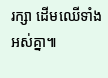រក្សា ដើមឈើទាំងអស់គ្នា៕